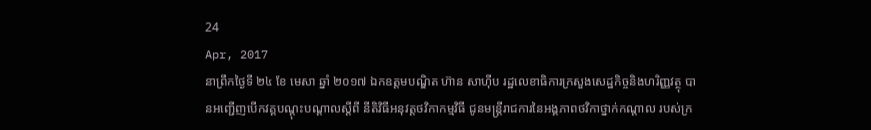24
Apr, 2017
នាព្រឹកថ្ងៃទី ២៤ ខែ មេសា ឆ្នាំ ២០១៧ ឯកឧត្តមបណ្ឌិត ហ៊ាន សាហ៊ីប រដ្ឋលេខាធិការក្រសួងសេដ្ឋកិច្ចនិងហរិញ្ញវត្ថុ បានអញ្ជើញបើកវគ្គបណ្តុះបណ្តាលស្តីពី នីតិវិធីអនុវត្តថវិកាកម្មវិធី ជូនមន្ត្រីរាជការនៃអង្គភាពថវិកាថ្នាក់កណ្ដាល របស់ក្រ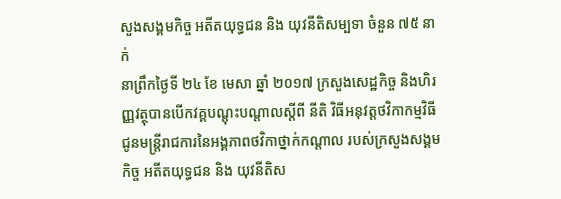សួងសង្គមកិច្ច អតីតយុទ្ធជន និង យុវនីតិសម្បទា ចំនួន ៧៥ នាក់
នាព្រឹកថ្ងៃទី ២៤ ខែ មេសា ឆ្នាំ ២០១៧ ក្រសួងសេដ្ឋកិច្ច និងហិរញ្ញវត្ថុបានបើកវគ្គបណ្តុះបណ្តាលស្តីពី នីតិ វិធីអនុវត្តថវិកាកម្មវិធី ជូនមន្ត្រីរាជការនៃអង្គភាពថវិកាថ្នាក់កណ្ដាល របស់ក្រសួងសង្គមកិច្ច អតីតយុទ្ធជន និង យុវនីតិស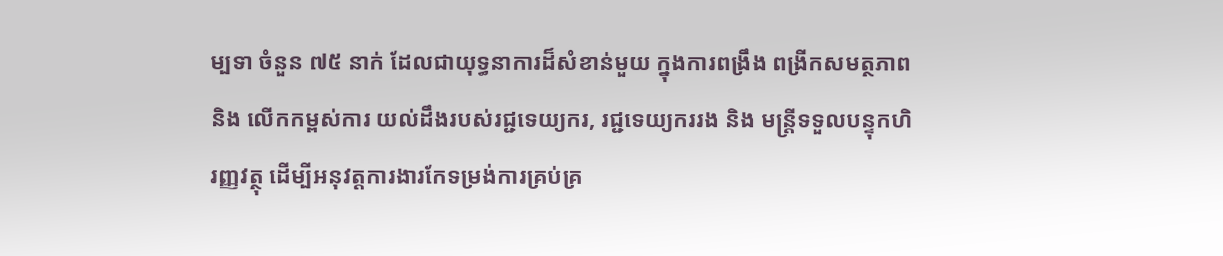ម្បទា ចំនួន ៧៥ នាក់ ដែលជាយុទ្ធនាការដ៏សំខាន់មួយ ក្នុងការពង្រឹង ពង្រីកសមត្ថភាព និង លើកកម្ពស់ការ យល់ដឹងរបស់រជ្ជទេយ្យករ, រជ្ជទេយ្យកររង និង មន្ត្រីទទួលបន្ទុកហិរញ្ញវត្ថុ ដើម្បីអនុវត្តការងារកែទម្រង់ការគ្រប់គ្រ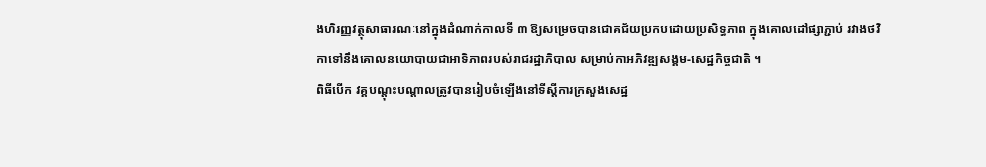ងហិរញ្ញវត្ថុសាធារណៈនៅក្នុងដំណាក់កាលទី ៣ ឱ្យសម្រេចបានជោគជ័យប្រកបដោយប្រសិទ្ធភាព ក្នុងគោលដៅផ្សាភ្ជាប់ រវាងថវិកាទៅនឹងគោលនយោបាយជាអាទិភាពរបស់រាជរដ្ឋាភិបាល សម្រាប់កាអភិវឌ្ឍសង្គម-សេដ្ឋកិច្ចជាតិ ។
ពិធីបើក វគ្គបណ្តុះបណ្តាលត្រូវបានរៀបចំឡើងនៅទីស្ដីការក្រសួងសេដ្ឋ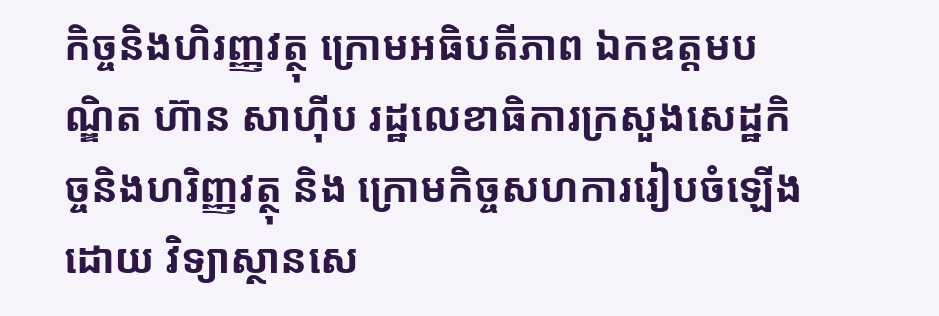កិច្ចនិងហិរញ្ញវត្ថុ ក្រោមអធិបតីភាព ឯកឧត្តមបណ្ឌិត ហ៊ាន សាហ៊ីប រដ្ឋលេខាធិការក្រសួងសេដ្ឋកិច្ចនិងហរិញ្ញវត្ថុ និង ក្រោមកិច្ចសហការរៀបចំឡើងដោយ វិទ្យាស្ថានសេ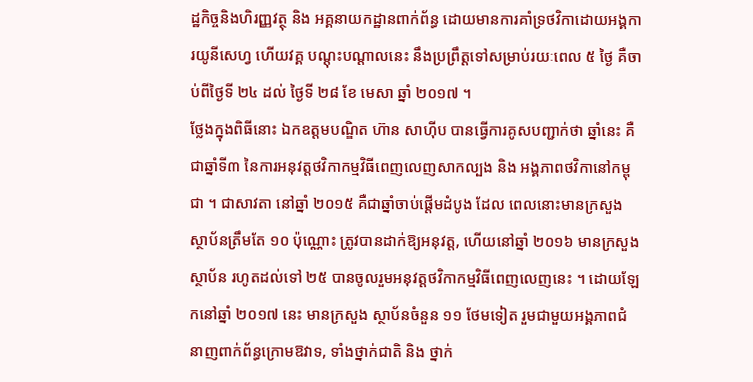ដ្ឋកិច្ចនិងហិរញ្ញវត្ថុ និង អគ្គនាយកដ្ឋានពាក់ព័ន្ធ ដោយមានការគាំទ្រថវិកាដោយអង្គការយូនីសេហ្វ ហើយវគ្គ បណ្ដុះបណ្ដាលនេះ នឹងប្រព្រឹត្តទៅសម្រាប់រយៈពេល ៥ ថ្ងៃ គឺចាប់ពីថ្ងៃទី ២៤ ដល់ ថ្ងៃទី ២៨ ខែ មេសា ឆ្នាំ ២០១៧ ។
ថ្លែងក្នុងពិធីនោះ ឯកឧត្តមបណ្ឌិត ហ៊ាន សាហ៊ីប បានធ្វើការគូសបញ្ជាក់ថា ឆ្នាំនេះ គឺជាឆ្នាំទី៣ នៃការអនុវត្តថវិកាកម្មវិធីពេញលេញសាកល្បង និង អង្គភាពថវិកានៅកម្ពុជា ។ ជាសាវតា នៅឆ្នាំ ២០១៥ គឺជាឆ្នាំចាប់ផ្តើមដំបូង ដែល ពេលនោះមានក្រសួង ស្ថាប័នត្រឹមតែ ១០ ប៉ុណ្ណោះ ត្រូវបានដាក់ឱ្យអនុវត្ត, ហើយនៅឆ្នាំ ២០១៦ មានក្រសួង ស្ថាប័ន រហូតដល់ទៅ ២៥ បានចូលរួមអនុវត្តថវិកាកម្មវិធីពេញលេញនេះ ។ ដោយឡែកនៅឆ្នាំ ២០១៧ នេះ មានក្រសួង ស្ថាប័នចំនួន ១១ ថែមទៀត រួមជាមួយអង្គភាពជំនាញពាក់ព័ន្ធក្រោមឱវាទ, ទាំងថ្នាក់ជាតិ និង ថ្នាក់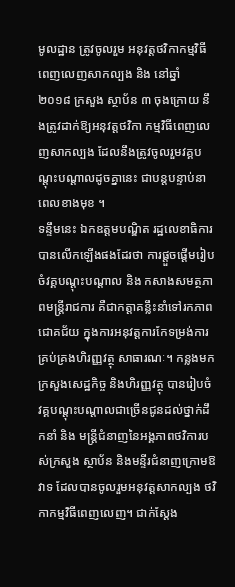មូលដ្ឋាន ត្រូវចូលរួម អនុវត្តថវិកាកម្មវិធីពេញលេញសាកល្បង និង នៅឆ្នាំ ២០១៨ ក្រសួង ស្ថាប័ន ៣ ចុងក្រោយ នឹងត្រូវដាក់ឱ្យអនុវត្តថវិកា កម្មវិធីពេញលេញសាកល្បង ដែលនឹងត្រូវចូលរួមវគ្គបណ្តុះបណ្តាលដូចគ្នានេះ ជាបន្តបន្ទាប់នាពេលខាងមុខ ។
ទន្ទឹមនេះ ឯកឧត្តមបណ្ឌិត រដ្ឋលេខាធិការ បានលើកឡើងផងដែរថា ការផ្តួចផ្តើមរៀបចំវគ្គបណ្តុះបណ្តាល និង កសាងសមត្ថភាពមន្រ្តីរាជការ គឺជាកត្តាគន្លឹះនាំទៅរកភាពជោគជ័យ ក្នុងការអនុវត្តការកែទម្រង់ការគ្រប់គ្រងហិរញ្ញវត្ថុ សាធារណៈ។ កន្លងមក ក្រសួងសេដ្ឋកិច្ច និងហិរញ្ញវត្ថុ បានរៀបចំវគ្គបណ្តុះបណ្តាលជាច្រើនជូនដល់ថ្នាក់ដឹកនាំ និង មន្ត្រីជំនាញនៃអង្គភាពថវិការបស់ក្រសួង ស្ថាប័ន និងមន្ទីរជំនាញក្រោមឱវាទ ដែលបានចូលរួមអនុវត្តសាកល្បង ថវិកាកម្មវិធីពេញលេញ។ ជាក់ស្តែង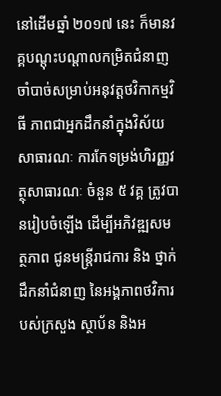នៅដើមឆ្នាំ ២០១៧ នេះ ក៏មានវគ្គបណ្តុះបណ្តាលកម្រិតជំនាញចាំបាច់សម្រាប់អនុវត្តថវិកាកម្មវិធី ភាពជាអ្នកដឹកនាំក្នុងវិស័យសាធារណៈ ការកែទម្រង់ហិរញ្ញវត្ថុសាធារណៈ ចំនួន ៥ វគ្គ ត្រូវបានរៀបចំឡើង ដើម្បីអភិវឌ្ឍសមត្ថភាព ជូនមន្រ្តីរាជការ និង ថ្នាក់ដឹកនាំជំនាញ នៃអង្គភាពថវិការបស់ក្រសួង ស្ថាប័ន និងអ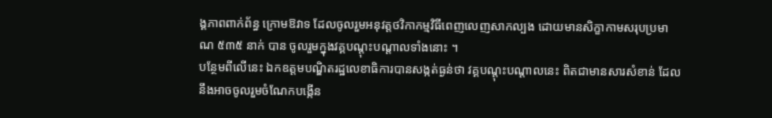ង្គភាពពាក់ព័ន្ធ ក្រោមឱវាទ ដែលចូលរួមអនុវត្តថវិកាកម្មវិធីពេញលេញសាកល្បង ដោយមានសិក្ខាកាមសរុបប្រមាណ ៥៣៥ នាក់ បាន ចូលរួមក្នុងវគ្គបណ្តុះបណ្តាលទាំងនោះ ។
បន្ថែមពីលើនេះ ឯកឧត្តមបណ្ឌិតរដ្ឋលេខាធិការបានសង្កត់ធ្ងន់ថា វគ្គបណ្ដុះបណ្ដាលនេះ ពិតជាមានសារសំខាន់ ដែលនឹងអាចចូលរួមចំណែកបង្កើន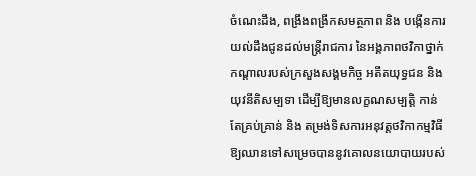ចំណេះដឹង, ពង្រឹងពង្រីកសមត្ថភាព និង បង្កើនការយល់ដឹងជូនដល់មន្រ្តីរាជការ នៃអង្គភាពថវិកាថ្នាក់កណ្ដាលរបស់ក្រសួងសង្គមកិច្ច អតីតយុទ្ធជន និង យុវនីតិសម្បទា ដើម្បីឱ្យមានលក្ខណសម្បត្តិ កាន់តែគ្រប់គ្រាន់ និង តម្រង់ទិសការអនុវត្តថវិកាកម្មវិធី ឱ្យឈានទៅសម្រេចបាននូវគោលនយោបាយរបស់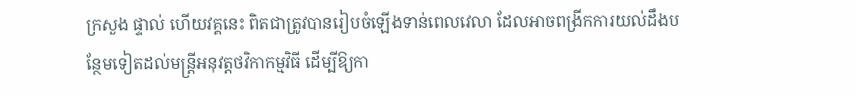ក្រសួង ផ្ទាល់ ហើយវគ្គនេះ ពិតជាត្រូវបានរៀបចំឡើងទាន់ពេលវេលា ដែលអាចពង្រីកការយល់ដឹងបន្ថែមទៀតដល់មន្ត្រីអនុវត្តថវិកាកម្មវិធី ដើម្បីឱ្យកា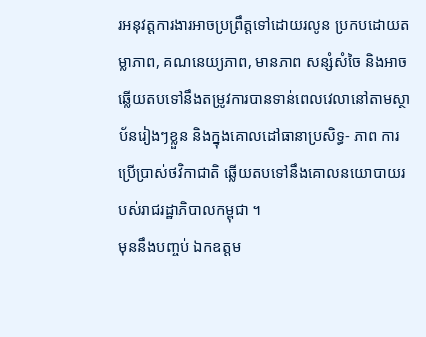រអនុវត្តការងារអាចប្រព្រឹត្តទៅដោយរលូន ប្រកបដោយតម្លាភាព, គណនេយ្យភាព, មានភាព សន្សំសំចៃ និងអាចឆ្លើយតបទៅនឹងតម្រូវការបានទាន់ពេលវេលានៅតាមស្ថាប័នរៀងៗខ្លួន និងក្នុងគោលដៅធានាប្រសិទ្ធ- ភាព ការប្រើប្រាស់ថវិកាជាតិ ឆ្លើយតបទៅនឹងគោលនយោបាយរបស់រាជរដ្ឋាភិបាលកម្ពុជា ។
មុននឹងបញ្ចប់ ឯកឧត្តម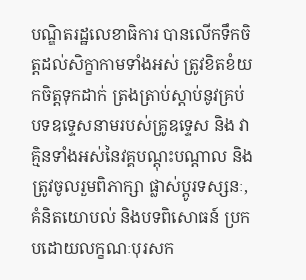បណ្ឌិតរដ្ឋលេខាធិការ បានលើកទឹកចិត្តដល់សិក្ខាកាមទាំងអស់ ត្រូវខិតខំយកចិត្តទុកដាក់ ត្រងត្រាប់ស្តាប់នូវគ្រប់បទឧទ្ទេសនាមរបស់គ្រូឧទ្ទេស និង វាគ្មិនទាំងអស់នៃវគ្គបណ្តុះបណ្តាល និងត្រូវចូលរួមពិភាក្សា ផ្លាស់ប្តូរទស្សនៈ, គំនិតយោបល់ និងបទពិសោធន៍ ប្រកបដោយលក្ខណៈបុរសក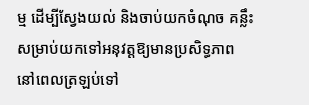ម្ម ដើម្បីស្វែងយល់ និងចាប់យកចំណុច គន្លឹះសម្រាប់យកទៅអនុវត្តឱ្យមានប្រសិទ្ធភាព នៅពេលត្រឡប់ទៅ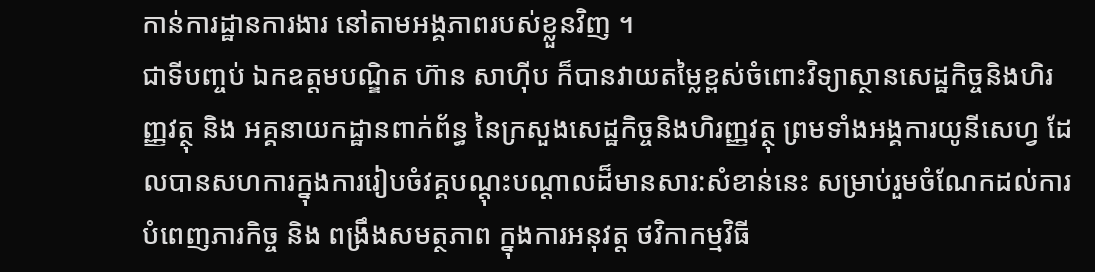កាន់ការដ្ឋានការងារ នៅតាមអង្គភាពរបស់ខ្លួនវិញ ។
ជាទីបញ្ចប់ ឯកឧត្តមបណ្ឌិត ហ៊ាន សាហ៊ីប ក៏បានវាយតម្លៃខ្ពស់ចំពោះវិទ្យាស្ថានសេដ្ឋកិច្ចនិងហិរញ្ញវត្ថុ និង អគ្គនាយកដ្ឋានពាក់ព័ន្ធ នៃក្រសួងសេដ្ឋកិច្ចនិងហិរញ្ញវត្ថុ ព្រមទាំងអង្គការយូនីសេហ្វ ដែលបានសហការក្នុងការរៀបចំវគ្គបណ្តុះបណ្តាលដ៏មានសារ:សំខាន់នេះ សម្រាប់រួមចំណែកដល់ការបំពេញភារកិច្ច និង ពង្រឹងសមត្ថភាព ក្នុងការអនុវត្ត ថវិកាកម្មវិធី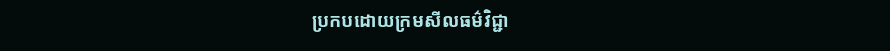ប្រកបដោយក្រមសីលធម៌វិជ្ជា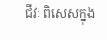ជីវៈ ពិសេសក្នុង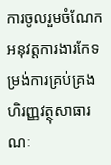ការចូលរួមចំណែកអនុវត្តការងារកែទម្រង់ការគ្រប់គ្រងហិរញ្ញវត្ថុសាធារណៈ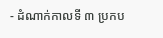- ដំណាក់កាលទី ៣ ប្រកប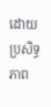ដោយប្រសិទ្ធភាព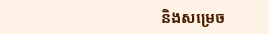និងសម្រេច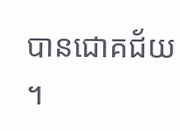បានជោគជ័យ ។